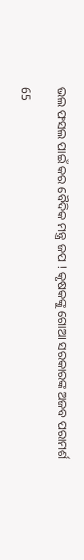ଭଲ ଫସଲ ପାଇଁ କର ବୈଦିକ ମନ୍ତ୍ର ଜପ ! କୃଷକଙ୍କୁ ଗୋଆ ସରକାରଙ୍କ ଅଜବ ପରାମର୍ଶ

65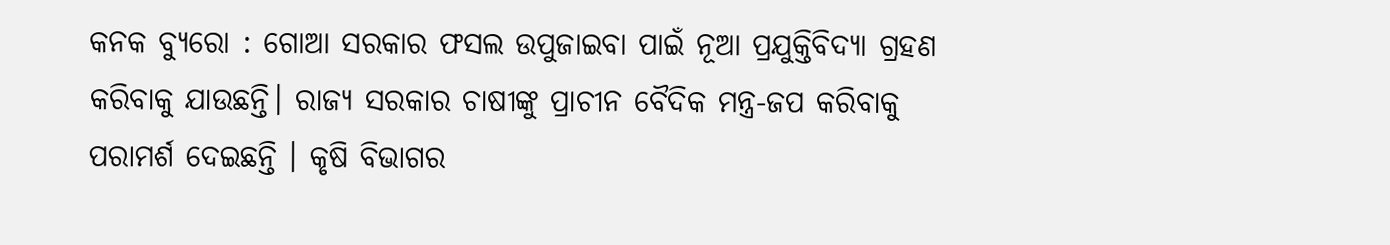କନକ ବ୍ୟୁରୋ : ଗୋଆ ସରକାର ଫସଲ ଉପୁଜାଇବା ପାଇଁ ନୂଆ ପ୍ରଯୁକ୍ତିବିଦ୍ୟା ଗ୍ରହଣ କରିବାକୁ ଯାଉଛନ୍ତି। ରାଜ୍ୟ ସରକାର ଚାଷୀଙ୍କୁ ପ୍ରାଚୀନ ବୈଦିକ ମନ୍ତ୍ର-ଜପ କରିବାକୁ ପରାମର୍ଶ ଦେଇଛନ୍ତି । କୃଷି ବିଭାଗର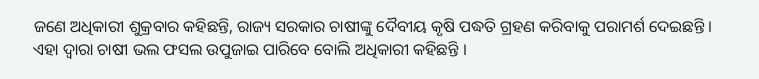ଜଣେ ଅଧିକାରୀ ଶୁକ୍ରବାର କହିଛନ୍ତି, ରାଜ୍ୟ ସରକାର ଚାଷୀଙ୍କୁ ଦୈବୀୟ କୃଷି ପଦ୍ଧତି ଗ୍ରହଣ କରିବାକୁ ପରାମର୍ଶ ଦେଇଛନ୍ତି । ଏହା ଦ୍ୱାରା ଚାଷୀ ଭଲ ଫସଲ ଉପୁଜାଇ ପାରିବେ ବୋଲି ଅଧିକାରୀ କହିଛନ୍ତି ।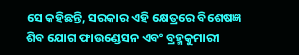ସେ କହିଛନ୍ତି, ସରକାର ଏହି କ୍ଷେତ୍ରରେ ବିଶେଷଜ୍ଞ ଶିବ ଯୋଗ ଫାଉଣ୍ଡେସନ ଏବଂ ବ୍ରହ୍ମକୁମାରୀ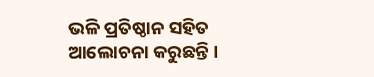ଭଳି ପ୍ରତିଷ୍ଠାନ ସହିତ ଆଲୋଚନା କରୁଛନ୍ତି ।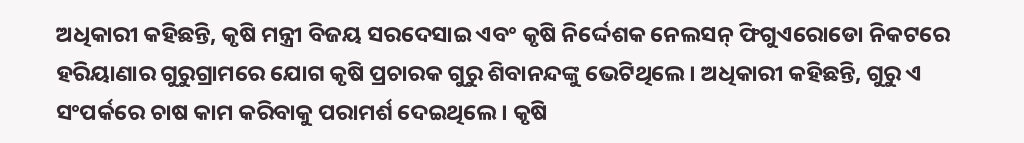ଅଧିକାରୀ କହିଛନ୍ତି, କୃଷି ମନ୍ତ୍ରୀ ବିଜୟ ସରଦେସାଇ ଏବଂ କୃଷି ନିର୍ଦ୍ଦେଶକ ନେଲସନ୍‌ ଫିଗୁଏରୋଡୋ ନିକଟରେ ହରିୟାଣାର ଗୁରୁଗ୍ରାମରେ ଯୋଗ କୃଷି ପ୍ରଚାରକ ଗୁରୁ ଶିବାନନ୍ଦଙ୍କୁ ଭେଟିଥିଲେ । ଅଧିକାରୀ କହିଛନ୍ତି, ଗୁରୁ ଏ ସଂପର୍କରେ ଚାଷ କାମ କରିବାକୁ ପରାମର୍ଶ ଦେଇଥିଲେ । କୃଷି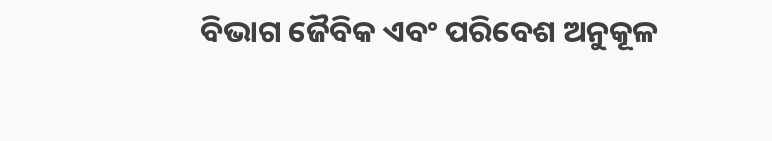ବିଭାଗ ଜୈବିକ ଏବଂ ପରିବେଶ ଅନୁକୂଳ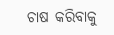ଚାଷ କରିବାକୁ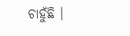ଚାହୁଁଛି ।